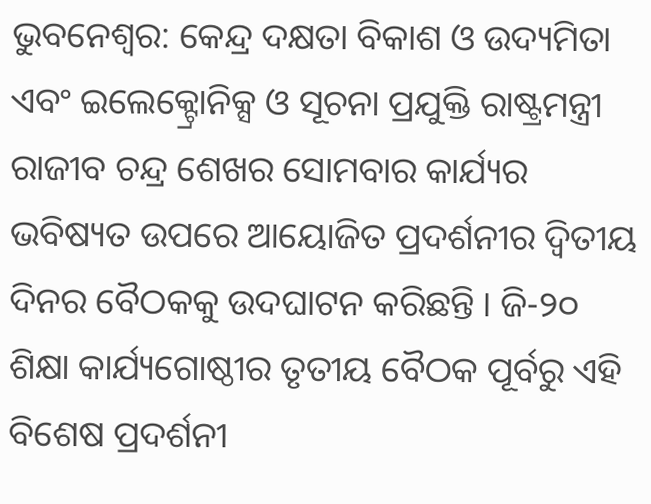ଭୁବନେଶ୍ୱର: କେନ୍ଦ୍ର ଦକ୍ଷତା ବିକାଶ ଓ ଉଦ୍ୟମିତା ଏବଂ ଇଲେକ୍ଟ୍ରୋନିକ୍ସ ଓ ସୂଚନା ପ୍ରଯୁକ୍ତି ରାଷ୍ଟ୍ରମନ୍ତ୍ରୀ ରାଜୀବ ଚନ୍ଦ୍ର ଶେଖର ସୋମବାର କାର୍ଯ୍ୟର ଭବିଷ୍ୟତ ଉପରେ ଆୟୋଜିତ ପ୍ରଦର୍ଶନୀର ଦ୍ୱିତୀୟ ଦିନର ବୈଠକକୁ ଉଦଘାଟନ କରିଛନ୍ତି । ଜି-୨୦ ଶିକ୍ଷା କାର୍ଯ୍ୟଗୋଷ୍ଠୀର ତୃତୀୟ ବୈଠକ ପୂର୍ବରୁ ଏହି ବିଶେଷ ପ୍ରଦର୍ଶନୀ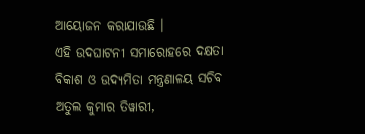ଆୟୋଜନ କରାଯାଉଛି ।
ଏହି ଉଦଘାଟନୀ ସମାରୋହରେ ଦକ୍ଷତା ବିକାଶ ଓ ଉଦ୍ୟମିତା ମନ୍ତ୍ରଣାଳୟ ସଚିବ ଅତୁଲ କୁମାର ତିୱାରୀ,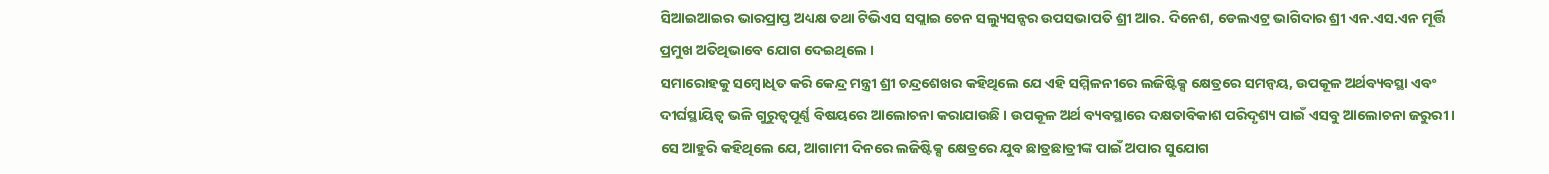ସିଆଇଆଇର ଭାରପ୍ରାପ୍ତ ଅଧ୍ୟକ୍ଷ ତଥା ଟିଭିଏସ ସପ୍ଲାଇ ଚେନ ସଲ୍ୟୁସନ୍ସର ଉପସଭାପତି ଶ୍ରୀ ଆର. ଦିନେଶ, ଡେଲଏଟ୍ର ଭାଗିଦାର ଶ୍ରୀ ଏନ.ଏସ.ଏନ ମୂର୍ତ୍ତି ପ୍ରମୁଖ ଅତିଥିଭାବେ ଯୋଗ ଦେଇଥିଲେ ।
ସମାରୋହକୁ ସମ୍ବୋଧିତ କରି କେନ୍ଦ୍ର ମନ୍ତ୍ରୀ ଶ୍ରୀ ଚନ୍ଦ୍ରଶେଖର କହିଥିଲେ ଯେ ଏହି ସମ୍ମିଳନୀରେ ଲଜିଷ୍ଟିକ୍ସ କ୍ଷେତ୍ରରେ ସମନ୍ୱୟ, ଉପକୂଳ ଅର୍ଥବ୍ୟବସ୍ଥା ଏବଂ ଦୀର୍ଘସ୍ଥାୟିତ୍ୱ ଭଳି ଗୁରୁତ୍ୱପୂର୍ଣ୍ଣ ବିଷୟରେ ଆଲୋଚନା କରାଯାଉଛି । ଉପକୂଳ ଅର୍ଥ ବ୍ୟବସ୍ଥାରେ ଦକ୍ଷତାବିକାଶ ପରିଦୃଶ୍ୟ ପାଇଁ ଏସବୁ ଆଲୋଚନା ଜରୁରୀ ।
ସେ ଆହୁରି କହିଥିଲେ ଯେ, ଆଗାମୀ ଦିନରେ ଲଜିଷ୍ଟିକ୍ସ କ୍ଷେତ୍ରରେ ଯୁବ ଛାତ୍ରଛାତ୍ରୀଙ୍କ ପାଇଁ ଅପାର ସୁଯୋଗ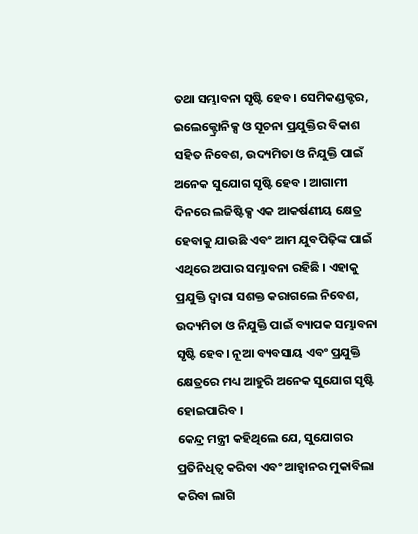ତଥା ସମ୍ଭାବନା ସୃଷ୍ଟି ହେବ। ସେମିକଣ୍ଡକ୍ଟର, ଇଲେକ୍ଟ୍ରୋନିକ୍ସ ଓ ସୂଚନା ପ୍ରଯୁକ୍ତିର ବିକାଶ ସହିତ ନିବେଶ, ଉଦ୍ୟମିତା ଓ ନିଯୁକ୍ତି ପାଇଁ ଅନେକ ସୁଯୋଗ ସୃଷ୍ଟି ହେବ । ଆଗାମୀ ଦିନରେ ଲଜିଷ୍ଟିକ୍ସ ଏକ ଆକର୍ଷଣୀୟ କ୍ଷେତ୍ର ହେବାକୁ ଯାଉଛି ଏବଂ ଆମ ଯୁବପିଢ଼ିଙ୍କ ପାଇଁ ଏଥିରେ ଅପାର ସମ୍ଭାବନା ରହିଛି । ଏହାକୁ ପ୍ରଯୁକ୍ତି ଦ୍ୱାରା ସଶକ୍ତ କରାଗଲେ ନିବେଶ, ଉଦ୍ୟମିତା ଓ ନିଯୁକ୍ତି ପାଇଁ ବ୍ୟାପକ ସମ୍ଭାବନା ସୃଷ୍ଟି ହେବ। ନୂଆ ବ୍ୟବସାୟ ଏବଂ ପ୍ରଯୁକ୍ତି କ୍ଷେତ୍ରରେ ମଧ୍ୟ ଆହୁରି ଅନେକ ସୁଯୋଗ ସୃଷ୍ଟି ହୋଇପାରିବ ।
କେନ୍ଦ୍ର ମନ୍ତ୍ରୀ କହିଥିଲେ ଯେ, ସୁଯୋଗର ପ୍ରତିନିଧିତ୍ୱ କରିବା ଏବଂ ଆହ୍ୱାନର ମୁକାବିଲା କରିବା ଲାଗି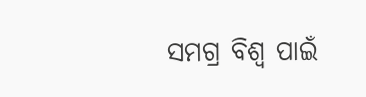ସମଗ୍ର ବିଶ୍ୱ ପାଇଁ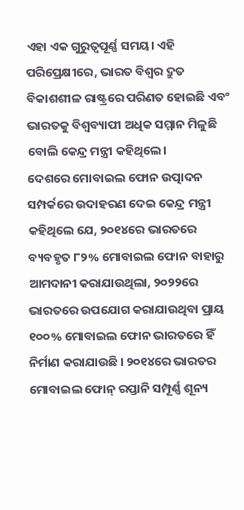ଏହା ଏକ ଗୁରୁତ୍ୱପୂର୍ଣ୍ଣ ସମୟ। ଏହି ପରିପ୍ରେକ୍ଷୀରେ, ଭାରତ ବିଶ୍ୱର ଦ୍ରୁତ ବିକାଶଶୀଳ ରାଷ୍ଟ୍ରରେ ପରିଣତ ହୋଇଛି ଏବଂ ଭାରତକୁ ବିଶ୍ୱବ୍ୟାପୀ ଅଧିକ ସମ୍ମାନ ମିଳୁଛି ବୋଲି କେନ୍ଦ୍ର ମନ୍ତ୍ରୀ କହିଥିଲେ।
ଦେଶରେ ମୋବାଇଲ ଫୋନ ଉତ୍ପାଦନ ସମ୍ପର୍କରେ ଉଦାହରଣ ଦେଇ କେନ୍ଦ୍ର ମନ୍ତ୍ରୀ କହିଥିଲେ ଯେ, ୨୦୧୪ରେ ଭାରତରେ ବ୍ୟବହୃତ ୮୨% ମୋବାଇଲ ଫୋନ ବାହାରୁ ଆମଦାନୀ କରାଯାଉଥିଲା, ୨୦୨୨ରେ ଭାରତରେ ଉପଯୋଗ କରାଯାଉଥିବା ପ୍ରାୟ ୧୦୦% ମୋବାଇଲ ଫୋନ ଭାରତରେ ହିଁ ନିର୍ମାଣ କରାଯାଉଛି । ୨୦୧୪ରେ ଭାରତର ମୋବାଇଲ ଫୋନ୍ ରପ୍ତାନି ସମ୍ପୂର୍ଣ୍ଣ ଶୂନ୍ୟ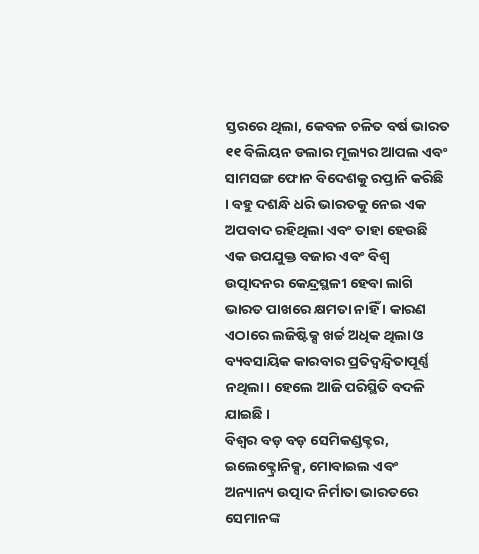ସ୍ତରରେ ଥିଲା, କେବଳ ଚଳିତ ବର୍ଷ ଭାରତ ୧୧ ବିଲିୟନ ଡଲାର ମୂଲ୍ୟର ଆପଲ ଏବଂ ସାମସଙ୍ଗ ଫୋନ ବିଦେଶକୁ ରପ୍ତାନି କରିଛି । ବହୁ ଦଶନ୍ଧି ଧରି ଭାରତକୁ ନେଇ ଏକ ଅପବାଦ ରହିଥିଲା ଏବଂ ତାହା ହେଉଛି ଏକ ଉପଯୁକ୍ତ ବଜାର ଏବଂ ବିଶ୍ୱ ଉତ୍ପାଦନର କେନ୍ଦ୍ରସ୍ଥଳୀ ହେବା ଲାଗି ଭାରତ ପାଖରେ କ୍ଷମତା ନାହିଁ । କାରଣ ଏଠାରେ ଲଜିଷ୍ଟିକ୍ସ ଖର୍ଚ୍ଚ ଅଧିକ ଥିଲା ଓ ବ୍ୟବସାୟିକ କାରବାର ପ୍ରତିଦ୍ୱନ୍ଦ୍ୱିତାପୂର୍ଣ୍ଣ ନଥିଲା। ହେଲେ ଆଜି ପରିସ୍ଥିତି ବଦଳି ଯାଇଛି ।
ବିଶ୍ୱର ବଡ଼ ବଡ଼ ସେମିକଣ୍ଡକ୍ଟର, ଇଲେକ୍ଟ୍ରୋନିକ୍ସ, ମୋବାଇଲ ଏବଂ ଅନ୍ୟାନ୍ୟ ଉତ୍ପାଦ ନିର୍ମାତା ଭାରତରେ ସେମାନଙ୍କ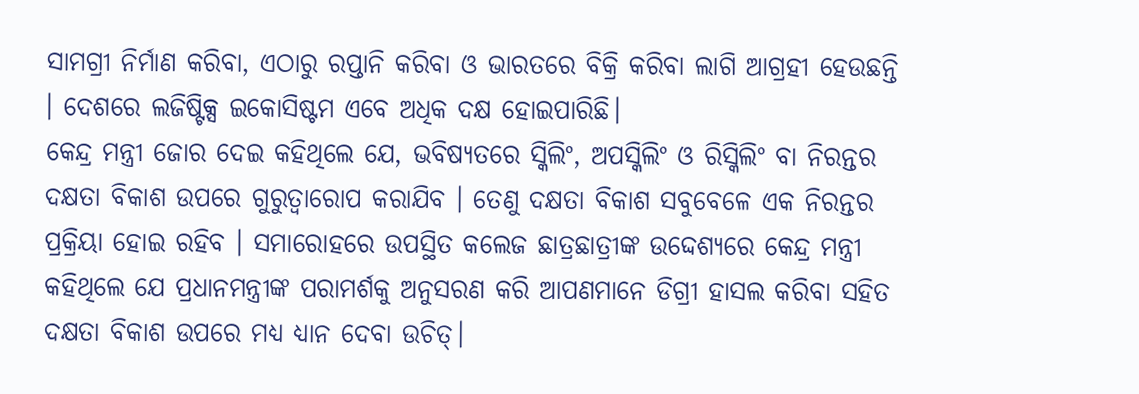ସାମଗ୍ରୀ ନିର୍ମାଣ କରିବା, ଏଠାରୁ ରପ୍ତାନି କରିବା ଓ ଭାରତରେ ବିକ୍ରି କରିବା ଲାଗି ଆଗ୍ରହୀ ହେଉଛନ୍ତି । ଦେଶରେ ଲଜିଷ୍ଟିକ୍ସ ଇକୋସିଷ୍ଟମ ଏବେ ଅଧିକ ଦକ୍ଷ ହୋଇପାରିଛି।
କେନ୍ଦ୍ର ମନ୍ତ୍ରୀ ଜୋର ଦେଇ କହିଥିଲେ ଯେ, ଭବିଷ୍ୟତରେ ସ୍କିଲିଂ, ଅପସ୍କିଲିଂ ଓ ରିସ୍କିଲିଂ ବା ନିରନ୍ତର ଦକ୍ଷତା ବିକାଶ ଉପରେ ଗୁରୁତ୍ୱାରୋପ କରାଯିବ । ତେଣୁ ଦକ୍ଷତା ବିକାଶ ସବୁବେଳେ ଏକ ନିରନ୍ତର ପ୍ରକ୍ରିୟା ହୋଇ ରହିବ । ସମାରୋହରେ ଉପସ୍ଥିତ କଲେଜ ଛାତ୍ରଛାତ୍ରୀଙ୍କ ଉଦ୍ଦେଶ୍ୟରେ କେନ୍ଦ୍ର ମନ୍ତ୍ରୀ କହିଥିଲେ ଯେ ପ୍ରଧାନମନ୍ତ୍ରୀଙ୍କ ପରାମର୍ଶକୁ ଅନୁସରଣ କରି ଆପଣମାନେ ଡିଗ୍ରୀ ହାସଲ କରିବା ସହିତ ଦକ୍ଷତା ବିକାଶ ଉପରେ ମଧ୍ୟ ଧ୍ୟାନ ଦେବା ଉଚିତ୍।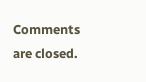Comments are closed.